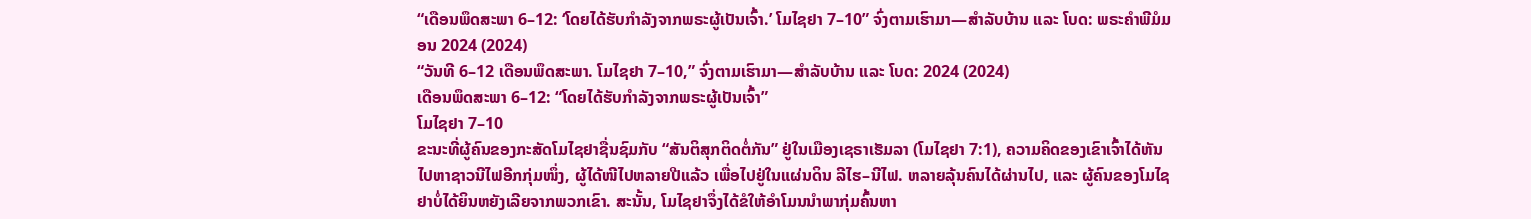“ເດືອນພຶດສະພາ 6–12: ‘ໂດຍໄດ້ຮັບກຳລັງຈາກພຣະຜູ້ເປັນເຈົ້າ.’ ໂມໄຊຢາ 7–10” ຈົ່ງຕາມເຮົາມາ—ສຳລັບບ້ານ ແລະ ໂບດ: ພຣະຄຳພີມໍມອນ 2024 (2024)
“ວັນທີ 6–12 ເດືອນພຶດສະພາ. ໂມໄຊຢາ 7–10,” ຈົ່ງຕາມເຮົາມາ—ສຳລັບບ້ານ ແລະ ໂບດ: 2024 (2024)
ເດືອນພຶດສະພາ 6–12: “ໂດຍໄດ້ຮັບກຳລັງຈາກພຣະຜູ້ເປັນເຈົ້າ”
ໂມໄຊຢາ 7–10
ຂະນະທີ່ຜູ້ຄົນຂອງກະສັດໂມໄຊຢາຊື່ນຊົມກັບ “ສັນຕິສຸກຕິດຕໍ່ກັນ” ຢູ່ໃນເມືອງເຊຣາເຮັມລາ (ໂມໄຊຢາ 7:1), ຄວາມຄິດຂອງເຂົາເຈົ້າໄດ້ຫັນໄປຫາຊາວນີໄຟອີກກຸ່ມໜຶ່ງ, ຜູ້ໄດ້ໜີໄປຫລາຍປີແລ້ວ ເພື່ອໄປຢູ່ໃນແຜ່ນດິນ ລີໄຮ–ນີໄຟ. ຫລາຍລຸ້ນຄົນໄດ້ຜ່ານໄປ, ແລະ ຜູ້ຄົນຂອງໂມໄຊຢາບໍ່ໄດ້ຍິນຫຍັງເລີຍຈາກພວກເຂົາ. ສະນັ້ນ, ໂມໄຊຢາຈຶ່ງໄດ້ຂໍໃຫ້ອຳໂມນນຳພາກຸ່ມຄົ້ນຫາ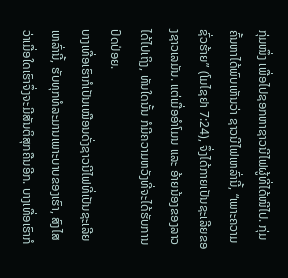ກຸ່ມໜຶ່ງ ເພື່ອໄປຊອກຫາຊາວນີໄຟຜູ້ທີ່ໄດ້ໜີໄປ. ກຸ່ມຄົ້ນຫາໄດ້ພົບເຫັນວ່າ ຊາວນີໄຟເຫລົ່ານີ້, “ເພາະຄວາມຊົ່ວຮ້າຍ” (ໂມໄຊຢາ 7:24), ຈຶ່ງໄດ້ກາຍເປັນຊະເລີຍຂອງຊາວເລມັນ. ແຕ່ເມື່ອອຳໂມນ ແລະ ອ້າຍນ້ອງຂອງລາວໄດ້ໄປເຖິງ, ທັນໃດນັ້ນ ກໍມີຄວາມຫວັງທີ່ຈະໄດ້ຮັບການປົດປ່ອຍ.
ບາງເທື່ອເຮົາກໍເປັນເໝືອນດັ່ງຊາວນີໄຟທີ່ເປັນຊະເລີຍເຫລົ່ານີ້, ຮັບທຸກທໍລະມານເພາະບາບຂອງເຮົາ, ສົງໄສວ່າເມື່ອໃດເຮົາຈຶ່ງຈະມີສັນຕິສຸກຄືນອີກ. ບາງເທື່ອເຮົາກໍ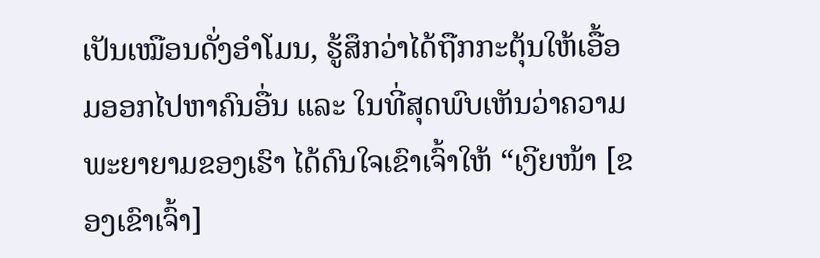ເປັນເໝືອນດັ່ງອຳໂມນ, ຮູ້ສຶກວ່າໄດ້ຖືກກະຕຸ້ນໃຫ້ເອື້ອມອອກໄປຫາຄົນອື່ນ ແລະ ໃນທີ່ສຸດພົບເຫັນວ່າຄວາມພະຍາຍາມຂອງເຮົາ ໄດ້ດົນໃຈເຂົາເຈົ້າໃຫ້ “ເງີຍໜ້າ [ຂອງເຂົາເຈົ້າ]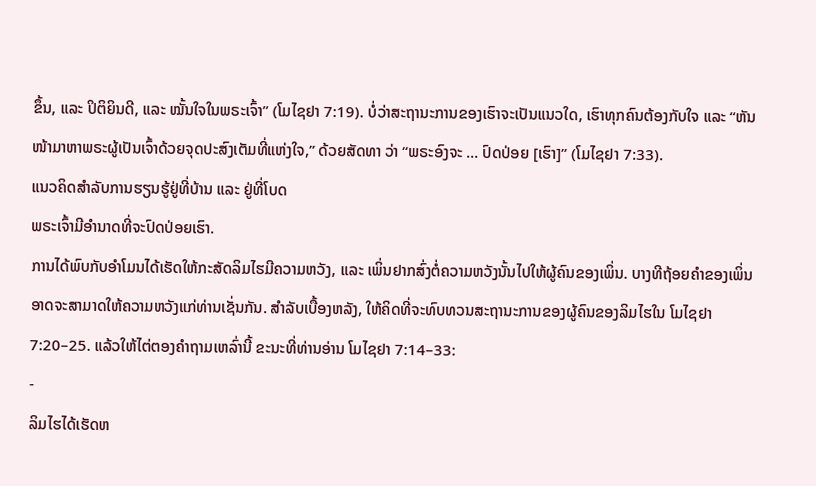ຂຶ້ນ, ແລະ ປິຕິຍິນດີ, ແລະ ໝັ້ນໃຈໃນພຣະເຈົ້າ” (ໂມໄຊຢາ 7:19). ບໍ່ວ່າສະຖານະການຂອງເຮົາຈະເປັນແນວໃດ, ເຮົາທຸກຄົນຕ້ອງກັບໃຈ ແລະ “ຫັນໜ້າມາຫາພຣະຜູ້ເປັນເຈົ້າດ້ວຍຈຸດປະສົງເຕັມທີ່ແຫ່ງໃຈ,” ດ້ວຍສັດທາ ວ່າ “ພຣະອົງຈະ … ປົດປ່ອຍ [ເຮົາ]” (ໂມໄຊຢາ 7:33).
ແນວຄິດສຳລັບການຮຽນຮູ້ຢູ່ທີ່ບ້ານ ແລະ ຢູ່ທີ່ໂບດ
ພຣະເຈົ້າມີອຳນາດທີ່ຈະປົດປ່ອຍເຮົາ.
ການໄດ້ພົບກັບອຳໂມນໄດ້ເຮັດໃຫ້ກະສັດລິມໄຮມີຄວາມຫວັງ, ແລະ ເພິ່ນຢາກສົ່ງຕໍ່ຄວາມຫວັງນັ້ນໄປໃຫ້ຜູ້ຄົນຂອງເພິ່ນ. ບາງທີຖ້ອຍຄຳຂອງເພິ່ນອາດຈະສາມາດໃຫ້ຄວາມຫວັງແກ່ທ່ານເຊັ່ນກັນ. ສຳລັບເບື້ອງຫລັງ, ໃຫ້ຄິດທີ່ຈະທົບທວນສະຖານະການຂອງຜູ້ຄົນຂອງລິມໄຮໃນ ໂມໄຊຢາ 7:20–25. ແລ້ວໃຫ້ໄຕ່ຕອງຄຳຖາມເຫລົ່ານີ້ ຂະນະທີ່ທ່ານອ່ານ ໂມໄຊຢາ 7:14–33:
-
ລິມໄຮໄດ້ເຮັດຫ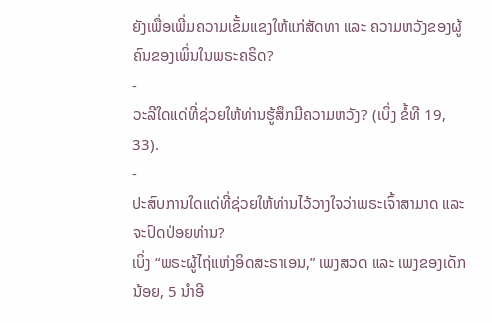ຍັງເພື່ອເພີ່ມຄວາມເຂັ້ມແຂງໃຫ້ແກ່ສັດທາ ແລະ ຄວາມຫວັງຂອງຜູ້ຄົນຂອງເພິ່ນໃນພຣະຄຣິດ?
-
ວະລີໃດແດ່ທີ່ຊ່ວຍໃຫ້ທ່ານຮູ້ສຶກມີຄວາມຫວັງ? (ເບິ່ງ ຂໍ້ທີ 19, 33).
-
ປະສົບການໃດແດ່ທີ່ຊ່ວຍໃຫ້ທ່ານໄວ້ວາງໃຈວ່າພຣະເຈົ້າສາມາດ ແລະ ຈະປົດປ່ອຍທ່ານ?
ເບິ່ງ “ພຣະຜູ້ໄຖ່ແຫ່ງອິດສະຣາເອນ,” ເພງສວດ ແລະ ເພງຂອງເດັກນ້ອຍ, 5 ນຳອີ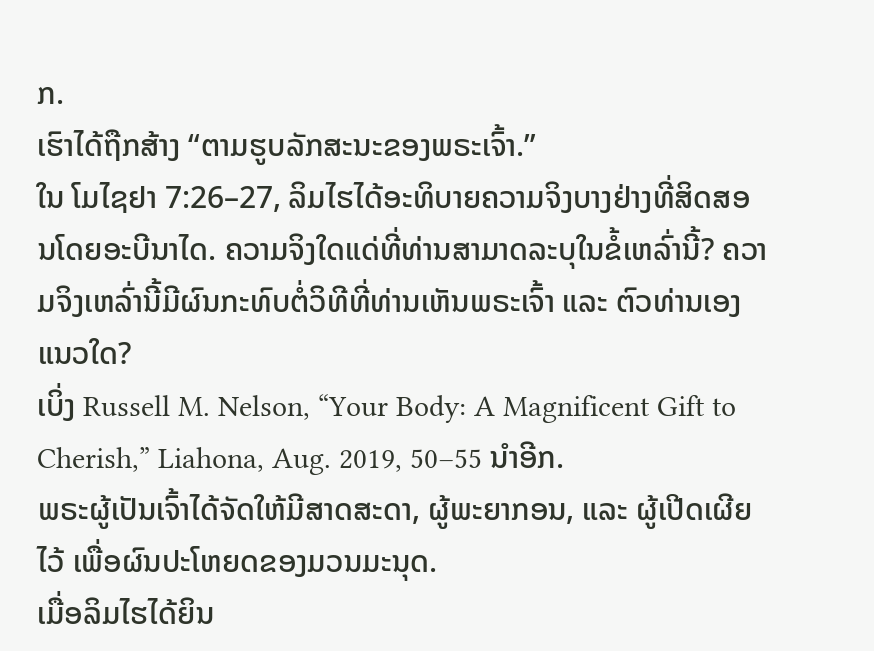ກ.
ເຮົາໄດ້ຖືກສ້າງ “ຕາມຮູບລັກສະນະຂອງພຣະເຈົ້າ.”
ໃນ ໂມໄຊຢາ 7:26–27, ລິມໄຮໄດ້ອະທິບາຍຄວາມຈິງບາງຢ່າງທີ່ສິດສອນໂດຍອະບີນາໄດ. ຄວາມຈິງໃດແດ່ທີ່ທ່ານສາມາດລະບຸໃນຂໍ້ເຫລົ່ານີ້? ຄວາມຈິງເຫລົ່ານີ້ມີຜົນກະທົບຕໍ່ວິທີທີ່ທ່ານເຫັນພຣະເຈົ້າ ແລະ ຕົວທ່ານເອງແນວໃດ?
ເບິ່ງ Russell M. Nelson, “Your Body: A Magnificent Gift to Cherish,” Liahona, Aug. 2019, 50–55 ນຳອີກ.
ພຣະຜູ້ເປັນເຈົ້າໄດ້ຈັດໃຫ້ມີສາດສະດາ, ຜູ້ພະຍາກອນ, ແລະ ຜູ້ເປີດເຜີຍໄວ້ ເພື່ອຜົນປະໂຫຍດຂອງມວນມະນຸດ.
ເມື່ອລິມໄຮໄດ້ຍິນ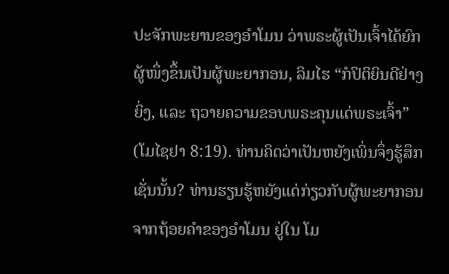ປະຈັກພະຍານຂອງອຳໂມນ ວ່າພຣະຜູ້ເປັນເຈົ້າໄດ້ຍົກຜູ້ໜຶ່ງຂຶ້ນເປັນຜູ້ພະຍາກອນ, ລິມໄຮ “ກໍປິຕິຍິນດີຢ່າງຍິ່ງ, ແລະ ຖວາຍຄວາມຂອບພຣະຄຸນແດ່ພຣະເຈົ້າ” (ໂມໄຊຢາ 8:19). ທ່ານຄິດວ່າເປັນຫຍັງເພິ່ນຈຶ່ງຮູ້ສຶກເຊັ່ນນັ້ນ? ທ່ານຮຽນຮູ້ຫຍັງແດ່ກ່ຽວກັບຜູ້ພະຍາກອນ ຈາກຖ້ອຍຄຳຂອງອຳໂມນ ຢູ່ໃນ ໂມ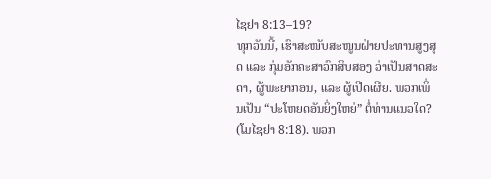ໄຊຢາ 8:13–19?
ທຸກວັນນີ້, ເຮົາສະໜັບສະໜູນຝ່າຍປະທານສູງສຸດ ແລະ ກຸ່ມອັກຄະສາວົກສິບສອງ ວ່າເປັນສາດສະດາ, ຜູ້ພະຍາກອນ, ແລະ ຜູ້ເປີດເຜີຍ. ພວກເພິ່ນເປັນ “ປະໂຫຍດອັນຍິ່ງໃຫຍ່” ຕໍ່ທ່ານແນວໃດ? (ໂມໄຊຢາ 8:18). ພວກ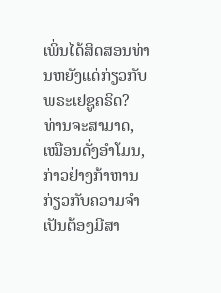ເພິ່ນໄດ້ສິດສອນທ່ານຫຍັງແດ່ກ່ຽວກັບພຣະເຢຊູຄຣິດ?
ທ່ານຈະສາມາດ, ເໝືອນດັ່ງອຳໂມນ, ກ່າວຢ່າງກ້າຫານກ່ຽວກັບຄວາມຈຳເປັນຕ້ອງມີສາ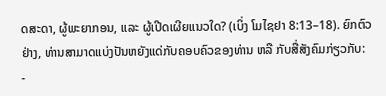ດສະດາ, ຜູ້ພະຍາກອນ, ແລະ ຜູ້ເປີດເຜີຍແນວໃດ? (ເບິ່ງ ໂມໄຊຢາ 8:13–18). ຍົກຕົວຢ່າງ, ທ່ານສາມາດແບ່ງປັນຫຍັງແດ່ກັບຄອບຄົວຂອງທ່ານ ຫລື ກັບສື່ສັງຄົມກ່ຽວກັບ:
-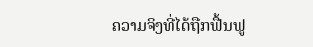ຄວາມຈິງທີ່ໄດ້ຖືກຟື້ນຟູ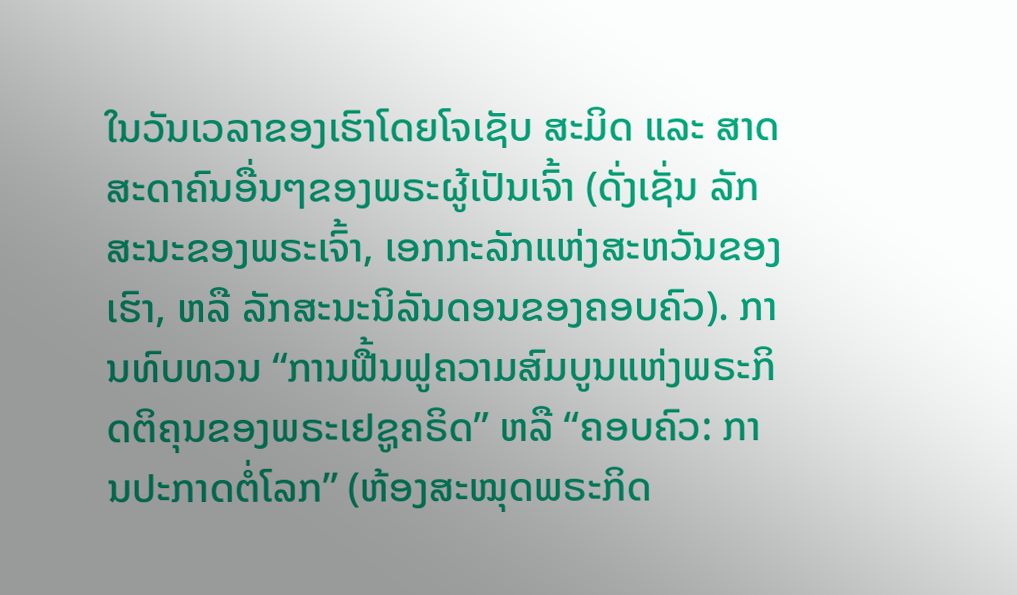ໃນວັນເວລາຂອງເຮົາໂດຍໂຈເຊັບ ສະມິດ ແລະ ສາດສະດາຄົນອື່ນໆຂອງພຣະຜູ້ເປັນເຈົ້າ (ດັ່ງເຊັ່ນ ລັກສະນະຂອງພຣະເຈົ້າ, ເອກກະລັກແຫ່ງສະຫວັນຂອງເຮົາ, ຫລື ລັກສະນະນິລັນດອນຂອງຄອບຄົວ). ການທົບທວນ “ການຟື້ນຟູຄວາມສົມບູນແຫ່ງພຣະກິດຕິຄຸນຂອງພຣະເຢຊູຄຣິດ” ຫລື “ຄອບຄົວ: ການປະກາດຕໍ່ໂລກ” (ຫ້ອງສະໝຸດພຣະກິດ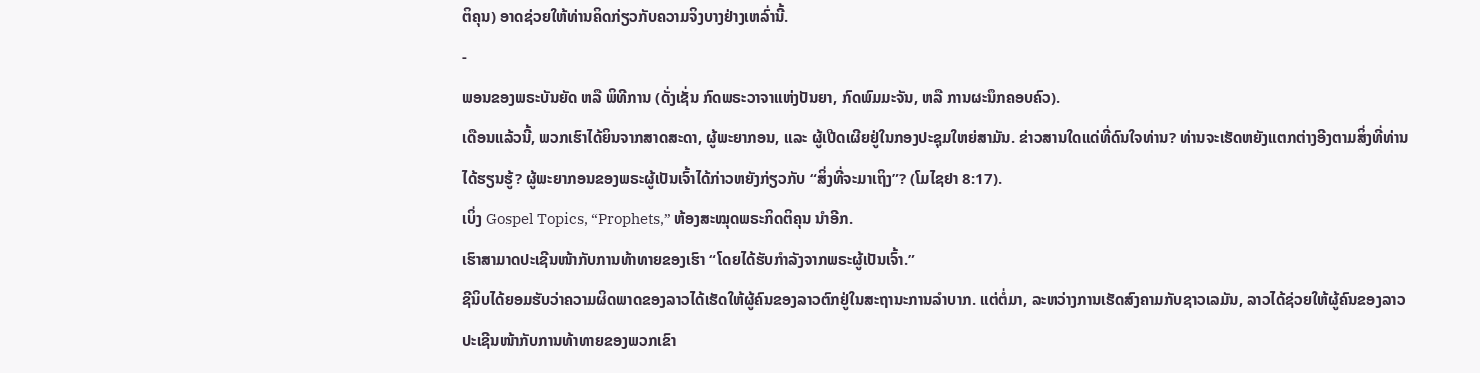ຕິຄຸນ) ອາດຊ່ວຍໃຫ້ທ່ານຄິດກ່ຽວກັບຄວາມຈິງບາງຢ່າງເຫລົ່ານີ້.
-
ພອນຂອງພຣະບັນຍັດ ຫລື ພິທີການ (ດັ່ງເຊັ່ນ ກົດພຣະວາຈາແຫ່ງປັນຍາ, ກົດພົມມະຈັນ, ຫລື ການຜະນຶກຄອບຄົວ).
ເດືອນແລ້ວນີ້, ພວກເຮົາໄດ້ຍິນຈາກສາດສະດາ, ຜູ້ພະຍາກອນ, ແລະ ຜູ້ເປີດເຜີຍຢູ່ໃນກອງປະຊຸມໃຫຍ່ສາມັນ. ຂ່າວສານໃດແດ່ທີ່ດົນໃຈທ່ານ? ທ່ານຈະເຮັດຫຍັງແຕກຕ່າງອີງຕາມສິ່ງທີ່ທ່ານໄດ້ຮຽນຮູ້? ຜູ້ພະຍາກອນຂອງພຣະຜູ້ເປັນເຈົ້າໄດ້ກ່າວຫຍັງກ່ຽວກັບ “ສິ່ງທີ່ຈະມາເຖິງ”? (ໂມໄຊຢາ 8:17).
ເບິ່ງ Gospel Topics, “Prophets,” ຫ້ອງສະໝຸດພຣະກິດຕິຄຸນ ນຳອີກ.
ເຮົາສາມາດປະເຊີນໜ້າກັບການທ້າທາຍຂອງເຮົາ “ໂດຍໄດ້ຮັບກຳລັງຈາກພຣະຜູ້ເປັນເຈົ້າ.”
ຊີນິບໄດ້ຍອມຮັບວ່າຄວາມຜິດພາດຂອງລາວໄດ້ເຮັດໃຫ້ຜູ້ຄົນຂອງລາວຕົກຢູ່ໃນສະຖານະການລຳບາກ. ແຕ່ຕໍ່ມາ, ລະຫວ່າງການເຮັດສົງຄາມກັບຊາວເລມັນ, ລາວໄດ້ຊ່ວຍໃຫ້ຜູ້ຄົນຂອງລາວປະເຊີນໜ້າກັບການທ້າທາຍຂອງພວກເຂົາ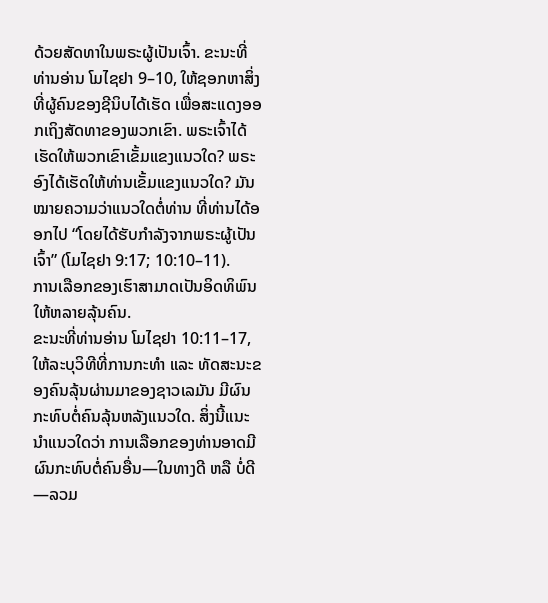ດ້ວຍສັດທາໃນພຣະຜູ້ເປັນເຈົ້າ. ຂະນະທີ່ທ່ານອ່ານ ໂມໄຊຢາ 9–10, ໃຫ້ຊອກຫາສິ່ງທີ່ຜູ້ຄົນຂອງຊີນິບໄດ້ເຮັດ ເພື່ອສະແດງອອກເຖິງສັດທາຂອງພວກເຂົາ. ພຣະເຈົ້າໄດ້ເຮັດໃຫ້ພວກເຂົາເຂັ້ມແຂງແນວໃດ? ພຣະອົງໄດ້ເຮັດໃຫ້ທ່ານເຂັ້ມແຂງແນວໃດ? ມັນໝາຍຄວາມວ່າແນວໃດຕໍ່ທ່ານ ທີ່ທ່ານໄດ້ອອກໄປ “ໂດຍໄດ້ຮັບກຳລັງຈາກພຣະຜູ້ເປັນເຈົ້າ” (ໂມໄຊຢາ 9:17; 10:10–11).
ການເລືອກຂອງເຮົາສາມາດເປັນອິດທິພົນໃຫ້ຫລາຍລຸ້ນຄົນ.
ຂະນະທີ່ທ່ານອ່ານ ໂມໄຊຢາ 10:11–17, ໃຫ້ລະບຸວິທີທີ່ການກະທຳ ແລະ ທັດສະນະຂອງຄົນລຸ້ນຜ່ານມາຂອງຊາວເລມັນ ມີຜົນກະທົບຕໍ່ຄົນລຸ້ນຫລັງແນວໃດ. ສິ່ງນີ້ແນະນຳແນວໃດວ່າ ການເລືອກຂອງທ່ານອາດມີຜົນກະທົບຕໍ່ຄົນອື່ນ—ໃນທາງດີ ຫລື ບໍ່ດີ—ລວມ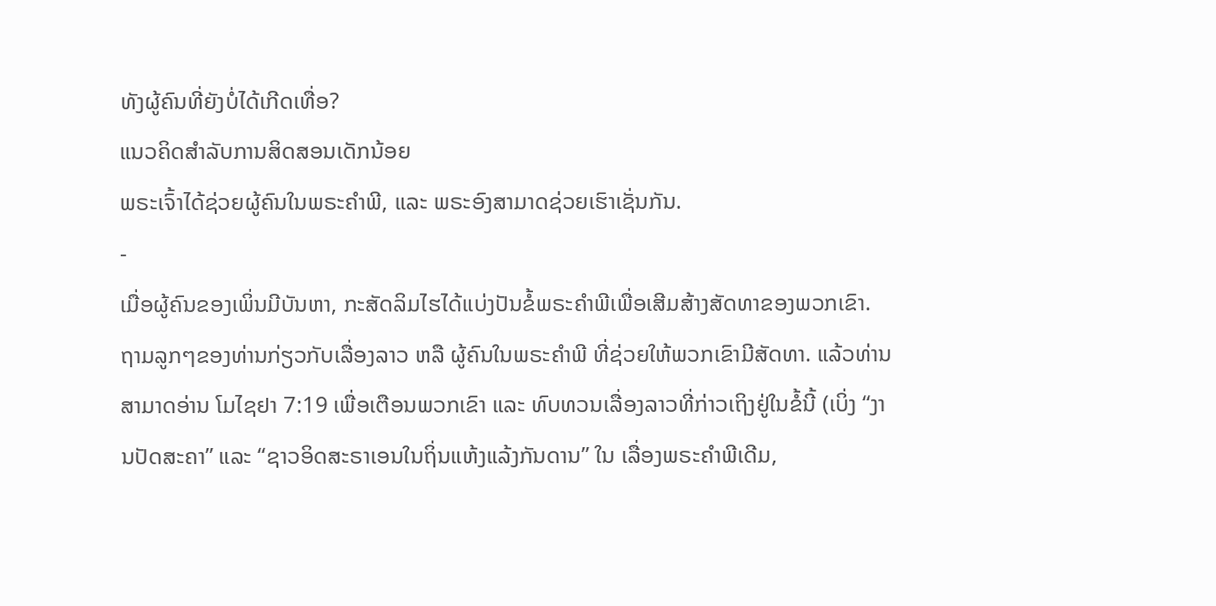ທັງຜູ້ຄົນທີ່ຍັງບໍ່ໄດ້ເກີດເທື່ອ?
ແນວຄິດສຳລັບການສິດສອນເດັກນ້ອຍ
ພຣະເຈົ້າໄດ້ຊ່ວຍຜູ້ຄົນໃນພຣະຄຳພີ, ແລະ ພຣະອົງສາມາດຊ່ວຍເຮົາເຊັ່ນກັນ.
-
ເມື່ອຜູ້ຄົນຂອງເພິ່ນມີບັນຫາ, ກະສັດລິມໄຮໄດ້ແບ່ງປັນຂໍ້ພຣະຄຳພີເພື່ອເສີມສ້າງສັດທາຂອງພວກເຂົາ. ຖາມລູກໆຂອງທ່ານກ່ຽວກັບເລື່ອງລາວ ຫລື ຜູ້ຄົນໃນພຣະຄຳພີ ທີ່ຊ່ວຍໃຫ້ພວກເຂົາມີສັດທາ. ແລ້ວທ່ານສາມາດອ່ານ ໂມໄຊຢາ 7:19 ເພື່ອເຕືອນພວກເຂົາ ແລະ ທົບທວນເລື່ອງລາວທີ່ກ່າວເຖິງຢູ່ໃນຂໍ້ນີ້ (ເບິ່ງ “ງານປັດສະຄາ” ແລະ “ຊາວອິດສະຣາເອນໃນຖິ່ນແຫ້ງແລ້ງກັນດານ” ໃນ ເລື່ອງພຣະຄຳພີເດີມ,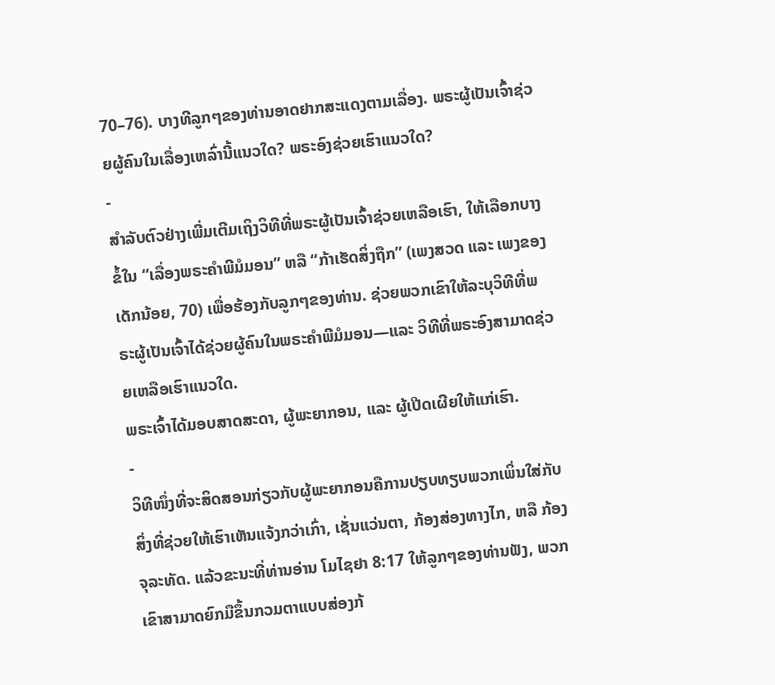70–76). ບາງທີລູກໆຂອງທ່ານອາດຢາກສະແດງຕາມເລື່ອງ. ພຣະຜູ້ເປັນເຈົ້າຊ່ວຍຜູ້ຄົນໃນເລື່ອງເຫລົ່ານີ້ແນວໃດ? ພຣະອົງຊ່ວຍເຮົາແນວໃດ?
-
ສຳລັບຕົວຢ່າງເພີ່ມເຕີມເຖິງວິທີທີ່ພຣະຜູ້ເປັນເຈົ້າຊ່ວຍເຫລືອເຮົາ, ໃຫ້ເລືອກບາງຂໍ້ໃນ “ເລື່ອງພຣະຄຳພີມໍມອນ” ຫລື “ກ້າເຮັດສິ່ງຖືກ” (ເພງສວດ ແລະ ເພງຂອງເດັກນ້ອຍ, 70) ເພື່ອຮ້ອງກັບລູກໆຂອງທ່ານ. ຊ່ວຍພວກເຂົາໃຫ້ລະບຸວິທີທີ່ພຣະຜູ້ເປັນເຈົ້າໄດ້ຊ່ວຍຜູ້ຄົນໃນພຣະຄຳພີມໍມອນ—ແລະ ວິທີທີ່ພຣະອົງສາມາດຊ່ວຍເຫລືອເຮົາແນວໃດ.
ພຣະເຈົ້າໄດ້ມອບສາດສະດາ, ຜູ້ພະຍາກອນ, ແລະ ຜູ້ເປີດເຜີຍໃຫ້ແກ່ເຮົາ.
-
ວິທີໜຶ່ງທີ່ຈະສິດສອນກ່ຽວກັບຜູ້ພະຍາກອນຄືການປຽບທຽບພວກເພິ່ນໃສ່ກັບສິ່ງທີ່ຊ່ວຍໃຫ້ເຮົາເຫັນແຈ້ງກວ່າເກົ່າ, ເຊັ່ນແວ່ນຕາ, ກ້ອງສ່ອງທາງໄກ, ຫລື ກ້ອງຈຸລະທັດ. ແລ້ວຂະນະທີ່ທ່ານອ່ານ ໂມໄຊຢາ 8:17 ໃຫ້ລູກໆຂອງທ່ານຟັງ, ພວກເຂົາສາມາດຍົກມືຂຶ້ນກວມຕາແບບສ່ອງກ້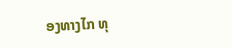ອງທາງໄກ ທຸ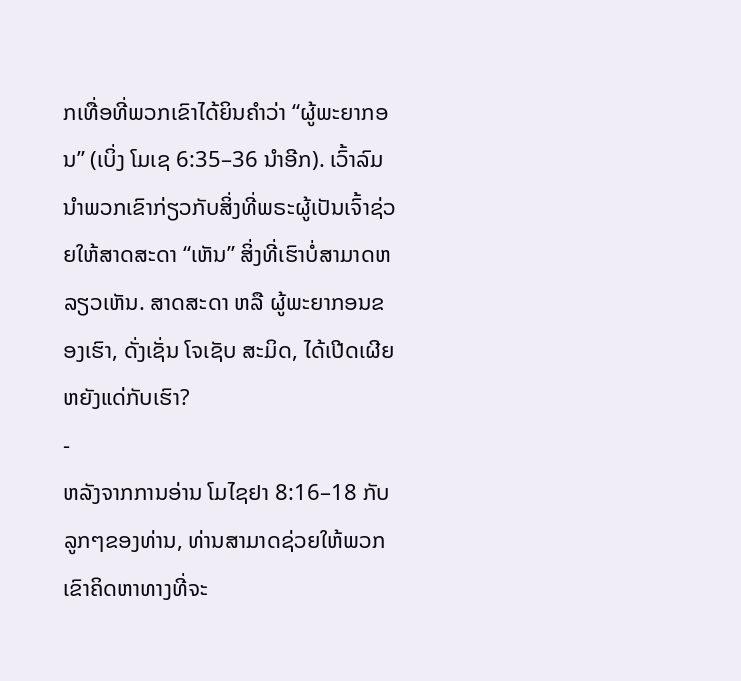ກເທື່ອທີ່ພວກເຂົາໄດ້ຍິນຄຳວ່າ “ຜູ້ພະຍາກອນ” (ເບິ່ງ ໂມເຊ 6:35–36 ນຳອີກ). ເວົ້າລົມນຳພວກເຂົາກ່ຽວກັບສິ່ງທີ່ພຣະຜູ້ເປັນເຈົ້າຊ່ວຍໃຫ້ສາດສະດາ “ເຫັນ” ສິ່ງທີ່ເຮົາບໍ່ສາມາດຫລຽວເຫັນ. ສາດສະດາ ຫລື ຜູ້ພະຍາກອນຂອງເຮົາ, ດັ່ງເຊັ່ນ ໂຈເຊັບ ສະມິດ, ໄດ້ເປີດເຜີຍຫຍັງແດ່ກັບເຮົາ?
-
ຫລັງຈາກການອ່ານ ໂມໄຊຢາ 8:16–18 ກັບລູກໆຂອງທ່ານ, ທ່ານສາມາດຊ່ວຍໃຫ້ພວກເຂົາຄິດຫາທາງທີ່ຈະ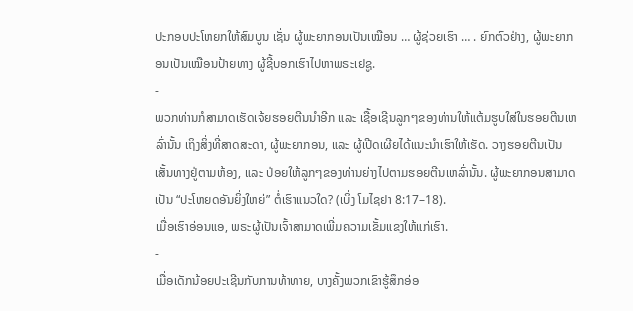ປະກອບປະໂຫຍກໃຫ້ສົມບູນ ເຊັ່ນ ຜູ້ພະຍາກອນເປັນເໝືອນ … ຜູ້ຊ່ວຍເຮົາ … . ຍົກຕົວຢ່າງ, ຜູ້ພະຍາກອນເປັນເໝືອນປ້າຍທາງ ຜູ້ຊີ້ບອກເຮົາໄປຫາພຣະເຢຊູ.
-
ພວກທ່ານກໍສາມາດເຮັດເຈ້ຍຮອຍຕີນນຳອີກ ແລະ ເຊື້ອເຊີນລູກໆຂອງທ່ານໃຫ້ແຕ້ມຮູບໃສ່ໃນຮອຍຕີນເຫລົ່ານັ້ນ ເຖິງສິ່ງທີ່ສາດສະດາ, ຜູ້ພະຍາກອນ, ແລະ ຜູ້ເປີດເຜີຍໄດ້ແນະນຳເຮົາໃຫ້ເຮັດ. ວາງຮອຍຕີນເປັນເສັ້ນທາງຢູ່ຕາມຫ້ອງ, ແລະ ປ່ອຍໃຫ້ລູກໆຂອງທ່ານຍ່າງໄປຕາມຮອຍຕີນເຫລົ່ານັ້ນ. ຜູ້ພະຍາກອນສາມາດເປັນ “ປະໂຫຍດອັນຍິ່ງໃຫຍ່” ຕໍ່ເຮົາແນວໃດ? (ເບິ່ງ ໂມໄຊຢາ 8:17–18).
ເມື່ອເຮົາອ່ອນແອ, ພຣະຜູ້ເປັນເຈົ້າສາມາດເພີ່ມຄວາມເຂັ້ມແຂງໃຫ້ແກ່ເຮົາ.
-
ເມື່ອເດັກນ້ອຍປະເຊີນກັບການທ້າທາຍ, ບາງຄັ້ງພວກເຂົາຮູ້ສຶກອ່ອ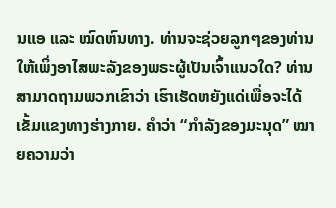ນແອ ແລະ ໝົດຫົນທາງ. ທ່ານຈະຊ່ວຍລູກໆຂອງທ່ານໃຫ້ເພິ່ງອາໄສພະລັງຂອງພຣະຜູ້ເປັນເຈົ້າແນວໃດ? ທ່ານສາມາດຖາມພວກເຂົາວ່າ ເຮົາເຮັດຫຍັງແດ່ເພື່ອຈະໄດ້ເຂັ້ມແຂງທາງຮ່າງກາຍ. ຄຳວ່າ “ກຳລັງຂອງມະນຸດ” ໝາຍຄວາມວ່າ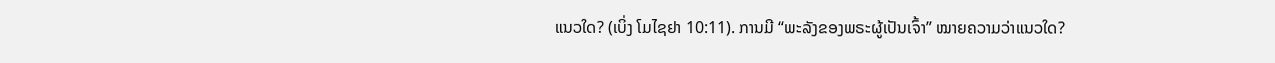ແນວໃດ? (ເບິ່ງ ໂມໄຊຢາ 10:11). ການມີ “ພະລັງຂອງພຣະຜູ້ເປັນເຈົ້າ” ໝາຍຄວາມວ່າແນວໃດ?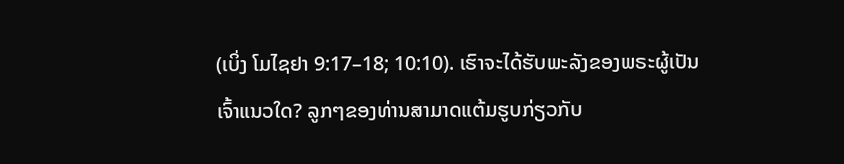(ເບິ່ງ ໂມໄຊຢາ 9:17–18; 10:10). ເຮົາຈະໄດ້ຮັບພະລັງຂອງພຣະຜູ້ເປັນເຈົ້າແນວໃດ? ລູກໆຂອງທ່ານສາມາດແຕ້ມຮູບກ່ຽວກັບ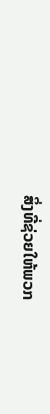ສິ່ງທີ່ຊ່ວຍໃຫ້ພວກ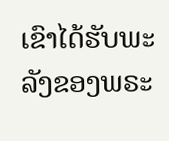ເຂົາໄດ້ຮັບພະລັງຂອງພຣະ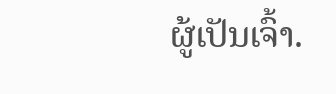ຜູ້ເປັນເຈົ້າ.